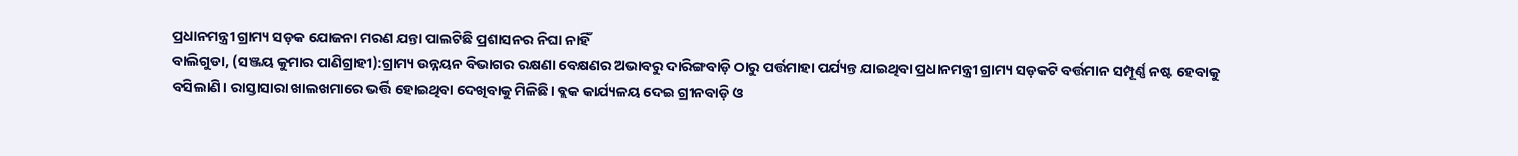ପ୍ରଧାନମନ୍ତ୍ରୀ ଗ୍ରାମ୍ୟ ସଡ଼କ ଯୋଜନା ମରଣ ଯନ୍ତା ପାଲଟିଛି ପ୍ରଶାସନର ନିଘା ନାହିଁ
ବାଲିଗୁଡା, (ସଞ୍ଜୟ କୁମାର ପାଣିଗ୍ରାହୀ):ଗ୍ରାମ୍ୟ ଉନ୍ନୟନ ବିଭାଗର ରକ୍ଷଣା ବେକ୍ଷଣର ଅଭାବରୁ ଦାରିଙ୍ଗବାଡ଼ି ଠାରୁ ପର୍ତ୍ତମାହା ପର୍ଯ୍ୟନ୍ତ ଯାଇଥିବା ପ୍ରଧାନମନ୍ତ୍ରୀ ଗ୍ରାମ୍ୟ ସଡ଼କଟି ବର୍ତ୍ତମାନ ସମ୍ପୂର୍ଣ୍ଣ ନଷ୍ଟ ହେବାକୁ ବସିଲାଣି। ରାସ୍ତାସାରା ଖାଲଖମାରେ ଭର୍ତ୍ତି ହୋଇଥିବା ଦେଖିବାକୁ ମିଳିଛି। ବ୍ଲକ କାର୍ଯ୍ୟଳୟ ଦେଇ ଗ୍ରୀନବାଡ଼ି ଓ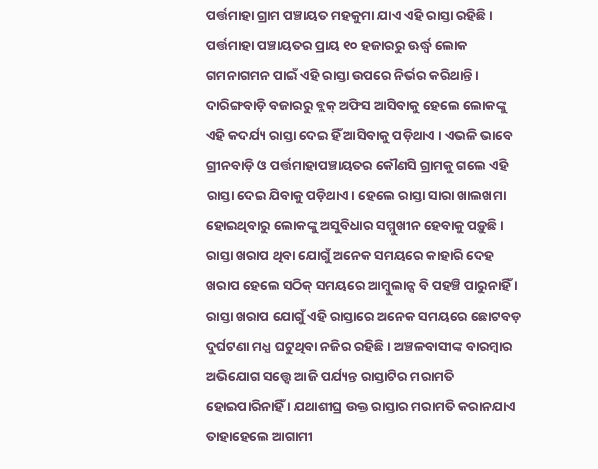ପର୍ତ୍ତମାହା ଗ୍ରାମ ପଞ୍ଚାୟତ ମହକୁମା ଯାଏ ଏହି ରାସ୍ତା ରହିଛି। ପର୍ତ୍ତମାହା ପଞ୍ଚାୟତର ପ୍ରାୟ ୧୦ ହଜାରରୁ ଊର୍ଦ୍ଧ୍ୱ ଲୋକ ଗମନାଗମନ ପାଇଁ ଏହି ରାସ୍ତା ଉପରେ ନିର୍ଭର କରିଥାନ୍ତି। ଦାରିଙ୍ଗବାଡ଼ି ବଜାରରୁ ବ୍ଲକ୍ ଅଫିସ ଆସିବାକୁ ହେଲେ ଲୋକଙ୍କୁ ଏହି କଦର୍ଯ୍ୟ ରାସ୍ତା ଦେଇ ହିଁ ଆସିବାକୁ ପଡ଼ିଥାଏ । ଏଭଳି ଭାବେ ଗ୍ରୀନବାଡ଼ି ଓ ପର୍ତ୍ତମାହାପଞ୍ଚାୟତର କୌଣସି ଗ୍ରାମକୁ ଗଲେ ଏହି ରାସ୍ତା ଦେଇ ଯିବାକୁ ପଡ଼ିଥାଏ। ହେଲେ ରାସ୍ତା ସାରା ଖାଲଖମା ହୋଇଥିବାରୁ ଲୋକଙ୍କୁ ଅସୁବିଧାର ସମ୍ମୁଖୀନ ହେବାକୁ ପଡ଼ୁଛି । ରାସ୍ତା ଖରାପ ଥିବା ଯୋଗୁଁ ଅନେକ ସମୟରେ କାହାରି ଦେହ ଖରାପ ହେଲେ ସଠିକ୍ ସମୟରେ ଆମ୍ବୁଲାନ୍ସ ବି ପହଞ୍ଚି ପାରୁନାହିଁ । ରାସ୍ତା ଖରାପ ଯୋଗୁଁ ଏହି ରାସ୍ତାରେ ଅନେକ ସମୟରେ ଛୋଟବଡ଼ ଦୁର୍ଘଟଣା ମଧ୍ଯ ଘଟୁଥିବା ନଜିର ରହିଛି । ଅଞ୍ଚଳବାସୀଙ୍କ ବାରମ୍ବାର ଅଭିଯୋଗ ସତ୍ତ୍ବେ ଆଜି ପର୍ଯ୍ୟନ୍ତ ରାସ୍ତାଟିର ମରାମତି ହୋଇପାରିନାହିଁ । ଯଥାଶୀଘ୍ର ଉକ୍ତ ରାସ୍ତାର ମରାମତି କରାନଯାଏ ତାହାହେଲେ ଆଗାମୀ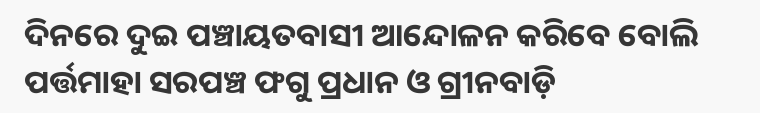ଦିନରେ ଦୁଇ ପଞ୍ଚାୟତବାସୀ ଆନ୍ଦୋଳନ କରିବେ ବୋଲି ପର୍ତ୍ତମାହା ସରପଞ୍ଚ ଫଗୁ ପ୍ରଧାନ ଓ ଗ୍ରୀନବାଡ଼ି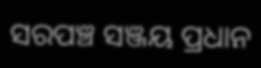ସରପଞ୍ଚ ସଞ୍ଜୟ ପ୍ରଧାନ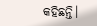କହିଛନ୍ତି।